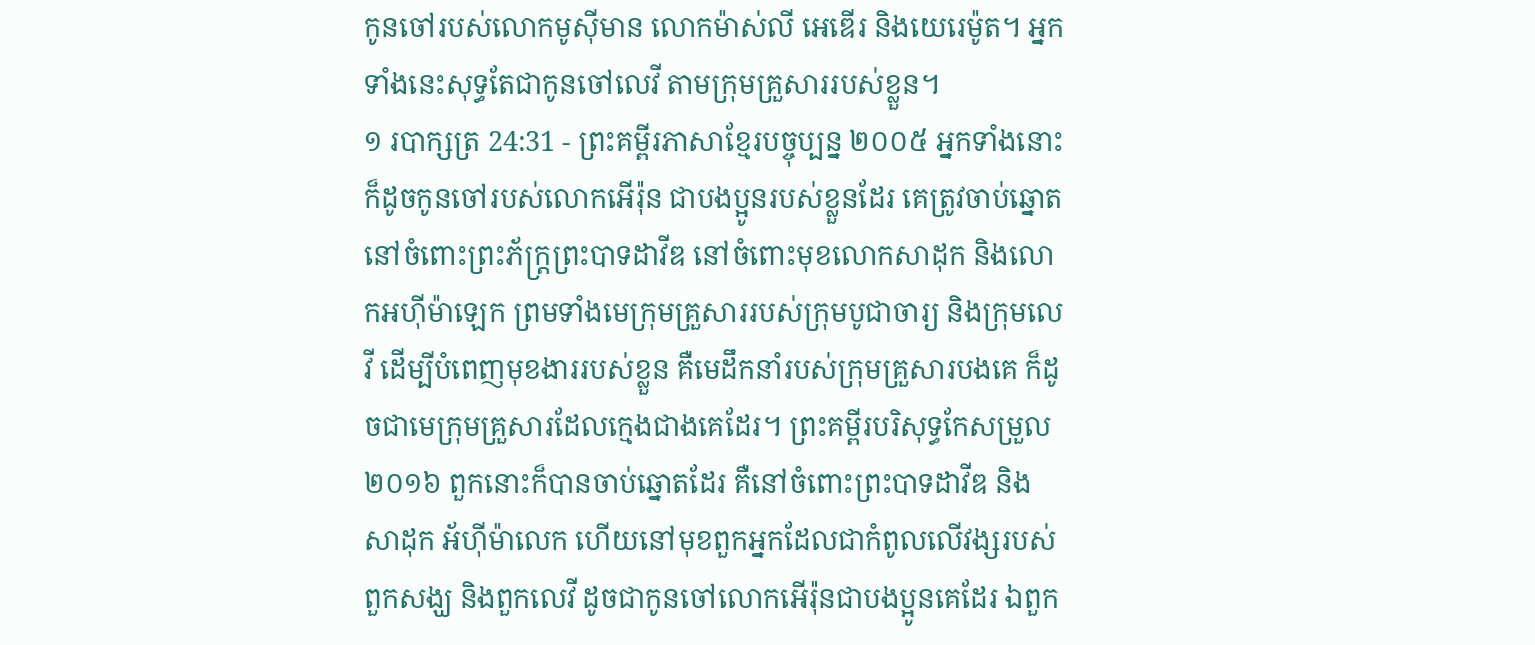កូនចៅរបស់លោកមូស៊ីមាន លោកម៉ាស់លី អេឌើរ និងយេរេម៉ូត។ អ្នកទាំងនេះសុទ្ធតែជាកូនចៅលេវី តាមក្រុមគ្រួសាររបស់ខ្លួន។
១ របាក្សត្រ 24:31 - ព្រះគម្ពីរភាសាខ្មែរបច្ចុប្បន្ន ២០០៥ អ្នកទាំងនោះក៏ដូចកូនចៅរបស់លោកអើរ៉ុន ជាបងប្អូនរបស់ខ្លួនដែរ គេត្រូវចាប់ឆ្នោតនៅចំពោះព្រះភ័ក្ត្រព្រះបាទដាវីឌ នៅចំពោះមុខលោកសាដុក និងលោកអហ៊ីម៉ាឡេក ព្រមទាំងមេក្រុមគ្រួសាររបស់ក្រុមបូជាចារ្យ និងក្រុមលេវី ដើម្បីបំពេញមុខងាររបស់ខ្លួន គឺមេដឹកនាំរបស់ក្រុមគ្រួសារបងគេ ក៏ដូចជាមេក្រុមគ្រួសារដែលក្មេងជាងគេដែរ។ ព្រះគម្ពីរបរិសុទ្ធកែសម្រួល ២០១៦ ពួកនោះក៏បានចាប់ឆ្នោតដែរ គឺនៅចំពោះព្រះបាទដាវីឌ និងសាដុក អ័ហ៊ីម៉ាលេក ហើយនៅមុខពួកអ្នកដែលជាកំពូលលើវង្សរបស់ពួកសង្ឃ និងពួកលេវី ដូចជាកូនចៅលោកអើរ៉ុនជាបងប្អូនគេដែរ ឯពួក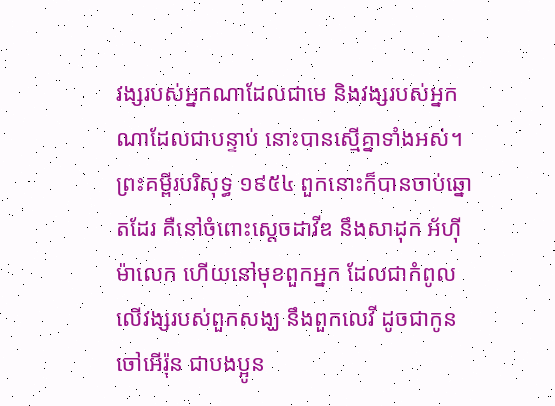វង្សរបស់អ្នកណាដែលជាមេ និងវង្សរបស់អ្នកណាដែលជាបន្ទាប់ នោះបានស្មើគ្នាទាំងអស់។ ព្រះគម្ពីរបរិសុទ្ធ ១៩៥៤ ពួកនោះក៏បានចាប់ឆ្នោតដែរ គឺនៅចំពោះស្តេចដាវីឌ នឹងសាដុក អ័ហ៊ីម៉ាលេក ហើយនៅមុខពួកអ្នក ដែលជាកំពូលលើវង្សរបស់ពួកសង្ឃ នឹងពួកលេវី ដូចជាកូនចៅអើរ៉ុន ជាបងប្អូន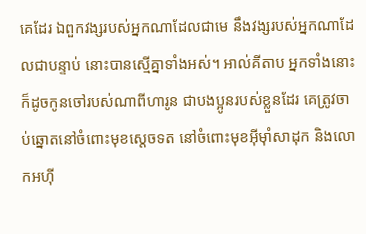គេដែរ ឯពួកវង្សរបស់អ្នកណាដែលជាមេ នឹងវង្សរបស់អ្នកណាដែលជាបន្ទាប់ នោះបានស្មើគ្នាទាំងអស់។ អាល់គីតាប អ្នកទាំងនោះក៏ដូចកូនចៅរបស់ណាពីហារូន ជាបងប្អូនរបស់ខ្លួនដែរ គេត្រូវចាប់ឆ្នោតនៅចំពោះមុខស្តេចទត នៅចំពោះមុខអ៊ីមុាំសាដុក និងលោកអហ៊ី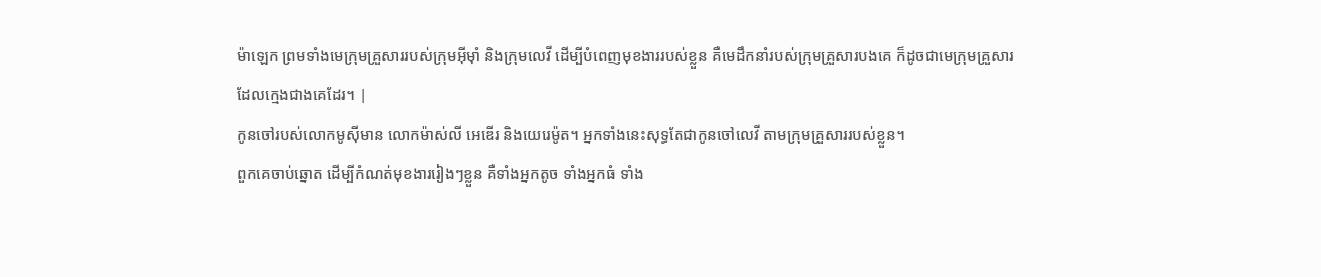ម៉ាឡេក ព្រមទាំងមេក្រុមគ្រួសាររបស់ក្រុមអ៊ីមុាំ និងក្រុមលេវី ដើម្បីបំពេញមុខងាររបស់ខ្លួន គឺមេដឹកនាំរបស់ក្រុមគ្រួសារបងគេ ក៏ដូចជាមេក្រុមគ្រួសារដែលក្មេងជាងគេដែរ។ |
កូនចៅរបស់លោកមូស៊ីមាន លោកម៉ាស់លី អេឌើរ និងយេរេម៉ូត។ អ្នកទាំងនេះសុទ្ធតែជាកូនចៅលេវី តាមក្រុមគ្រួសាររបស់ខ្លួន។
ពួកគេចាប់ឆ្នោត ដើម្បីកំណត់មុខងាររៀងៗខ្លួន គឺទាំងអ្នកតូច ទាំងអ្នកធំ ទាំង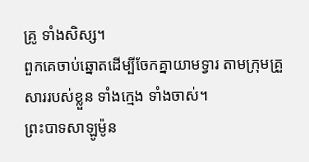គ្រូ ទាំងសិស្ស។
ពួកគេចាប់ឆ្នោតដើម្បីចែកគ្នាយាមទ្វារ តាមក្រុមគ្រួសាររបស់ខ្លួន ទាំងក្មេង ទាំងចាស់។
ព្រះបាទសាឡូម៉ូន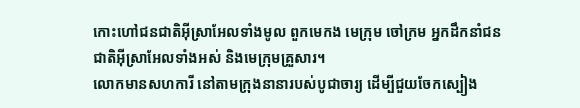កោះហៅជនជាតិអ៊ីស្រាអែលទាំងមូល ពួកមេកង មេក្រុម ចៅក្រម អ្នកដឹកនាំជនជាតិអ៊ីស្រាអែលទាំងអស់ និងមេក្រុមគ្រួសារ។
លោកមានសហការី នៅតាមក្រុងនានារបស់បូជាចារ្យ ដើម្បីជួយចែកស្បៀង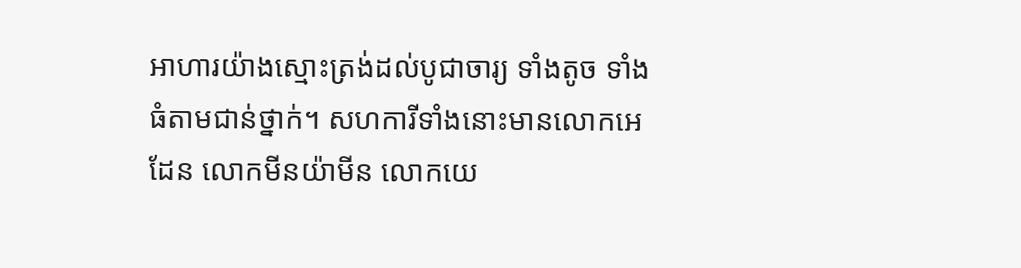អាហារយ៉ាងស្មោះត្រង់ដល់បូជាចារ្យ ទាំងតូច ទាំងធំតាមជាន់ថ្នាក់។ សហការីទាំងនោះមានលោកអេដែន លោកមីនយ៉ាមីន លោកយេ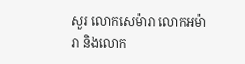សួរ លោកសេម៉ារា លោកអម៉ារា និងលោក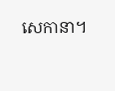សេកានា។